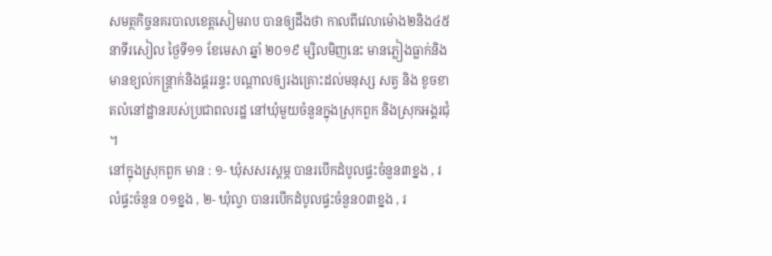សមត្ថកិច្ចនគរបាលខេត្តសៀមរាប បានឲ្យដឹងថា កាលពីវេលាម៉ោង២និង៤៥នាទីរសៀល ថ្ងៃទី១១ ខែមេសា ឆ្នាំ ២០១៩ ម្សិលមិញនេះ មានភ្លៀងធ្លាក់និងមានខ្យល់កន្ត្រាក់និងផ្គររន្ទះ បណ្ដាលឲ្យរងគ្រោះដល់មនុស្ស សត្វ និង ខូចខាតលំនៅដ្ឋានរបស់ប្រជាពលរដ្ឋ នៅឃុំមួយចំនួនក្នុងស្រុកពួក និងស្រុកអង្គរជុំ ។
នៅក្នុងស្រុកពួក មាន : ១- ឃុំសសរស្ដម្ភ បានរបើកដំបូលផ្ទះចំនួន៣ខ្នង , រលំផ្ទះចំនួន ០១ខ្នង , ២- ឃុំល្វា បានរបើកដំបូលផ្ទះចំនួន០៣ខ្នង , រ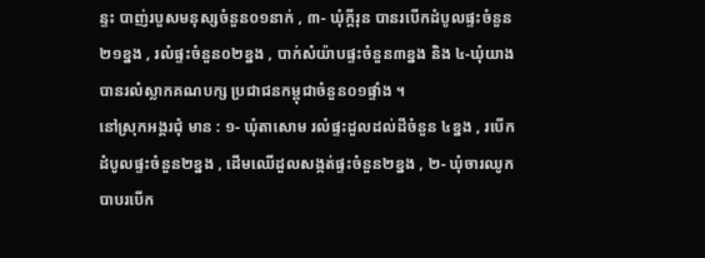ន្ទះ បាញ់របួសមនុស្សចំនួន០១នាក់ , ៣- ឃុំក្ដីរុន បានរបើកដំបូលផ្ទះចំនួន២១ខ្នង , រលំផ្ទះចំនួន០២ខ្នង , បាក់សំយ៉ាបផ្ទះចំនួន៣ខ្នង និង ៤-ឃុំយាង បានរលំស្លាកគណបក្ស ប្រជាជនកម្ពុជាចំនួន០១ផ្ទាំង ។
នៅស្រុកអង្គរជុំ មាន : ១- ឃុំតាសោម រលំផ្ទះដួលដល់ដីចំនួន ៤ខ្នង , របើកដំបូលផ្ទះចំនួន២ខ្នង , ដើមឈើដួលសង្កត់ផ្ទះចំនួន២ខ្នង , ២- ឃុំចារឈូក បាបរបើក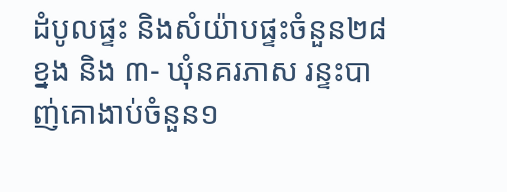ដំបូលផ្ទះ និងសំយ៉ាបផ្ទះចំនួន២៨ខ្នង និង ៣- ឃុំនគរភាស រន្ទះបាញ់គោងាប់ចំនួន១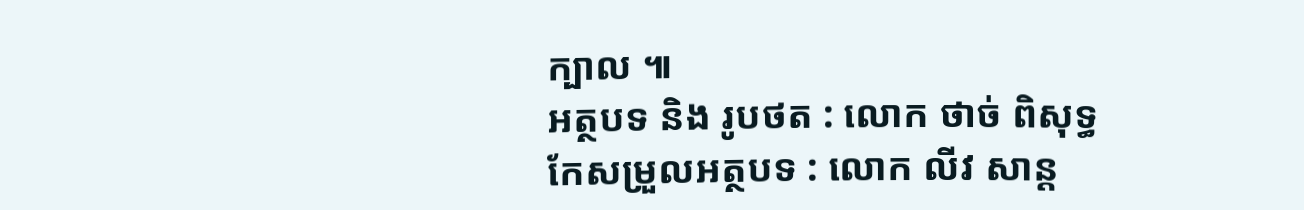ក្បាល ៕
អត្ថបទ និង រូបថត : លោក ថាច់ ពិសុទ្ធ
កែសម្រួលអត្ថបទ : លោក លីវ សាន្ត